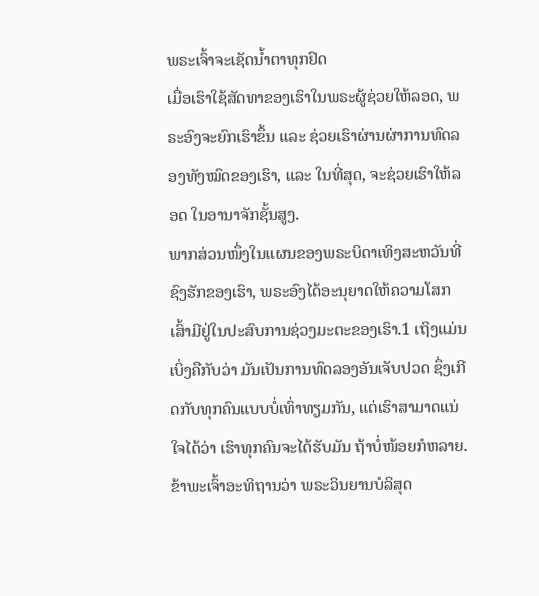ພຣະເຈົ້າຈະເຊັດນ້ຳຕາທຸກຢົດ
ເມື່ອເຮົາໃຊ້ສັດທາຂອງເຮົາໃນພຣະຜູ້ຊ່ວຍໃຫ້ລອດ, ພຣະອົງຈະຍົກເຮົາຂຶ້ນ ແລະ ຊ່ວຍເຮົາຜ່ານຜ່າການທົດລອງທັງໝົດຂອງເຮົາ, ແລະ ໃນທີ່ສຸດ, ຈະຊ່ວຍເຮົາໃຫ້ລອດ ໃນອານາຈັກຊັ້ນສູງ.
ພາກສ່ວນໜຶ່ງໃນແຜນຂອງພຣະບິດາເທິງສະຫວັນທີ່ຊົງຮັກຂອງເຮົາ, ພຣະອົງໄດ້ອະນຸຍາດໃຫ້ຄວາມໂສກເສົ້າມີຢູ່ໃນປະສົບການຊ່ວງມະຕະຂອງເຮົາ.1 ເຖິງແມ່ນເບິ່ງຄືກັບວ່າ ມັນເປັນການທົດລອງອັນເຈັບປວດ ຊຶ່ງເກີດກັບທຸກຄົນແບບບໍ່ເທົ່າທຽມກັນ, ແຕ່ເຮົາສາມາດແນ່ໃຈໄດ້ວ່າ ເຮົາທຸກຄົນຈະໄດ້ຮັບມັນ ຖ້າບໍ່ໜ້ອຍກໍຫລາຍ. ຂ້າພະເຈົ້າອະທິຖານວ່າ ພຣະວິນຍານບໍລິສຸດ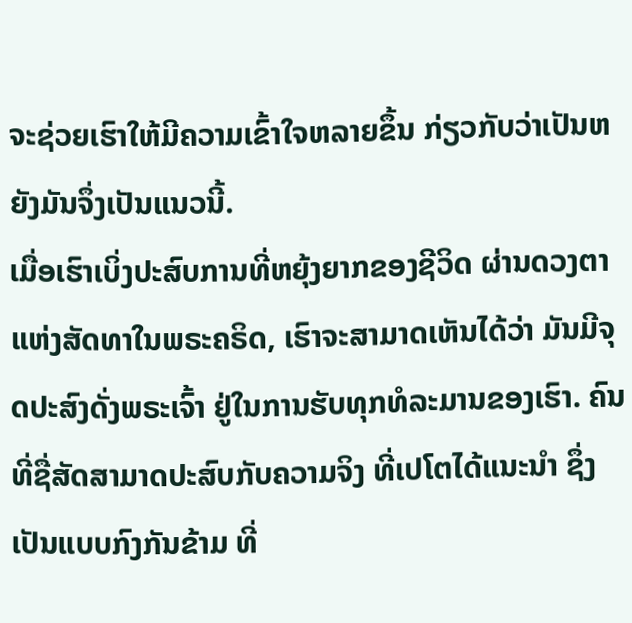ຈະຊ່ວຍເຮົາໃຫ້ມີຄວາມເຂົ້າໃຈຫລາຍຂຶ້ນ ກ່ຽວກັບວ່າເປັນຫຍັງມັນຈຶ່ງເປັນແນວນີ້.
ເມື່ອເຮົາເບິ່ງປະສົບການທີ່ຫຍຸ້ງຍາກຂອງຊີວິດ ຜ່ານດວງຕາແຫ່ງສັດທາໃນພຣະຄຣິດ, ເຮົາຈະສາມາດເຫັນໄດ້ວ່າ ມັນມີຈຸດປະສົງດັ່ງພຣະເຈົ້າ ຢູ່ໃນການຮັບທຸກທໍລະມານຂອງເຮົາ. ຄົນທີ່ຊື່ສັດສາມາດປະສົບກັບຄວາມຈິງ ທີ່ເປໂຕໄດ້ແນະນຳ ຊຶ່ງເປັນແບບກົງກັນຂ້າມ ທີ່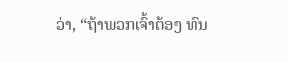ວ່າ, “ຖ້າພວກເຈົ້າຕ້ອງ ທົນ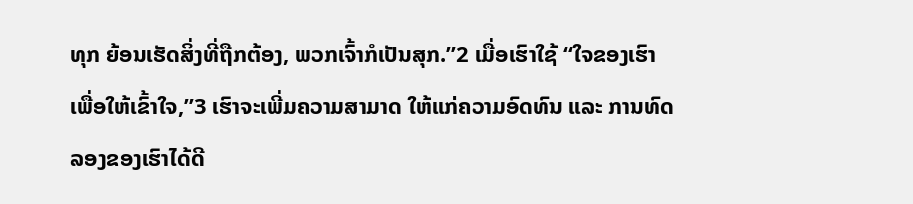ທຸກ ຍ້ອນເຮັດສິ່ງທີ່ຖືກຕ້ອງ, ພວກເຈົ້າກໍເປັນສຸກ.”2 ເມື່ອເຮົາໃຊ້ “ໃຈຂອງເຮົາ ເພື່ອໃຫ້ເຂົ້າໃຈ,”3 ເຮົາຈະເພີ່ມຄວາມສາມາດ ໃຫ້ແກ່ຄວາມອົດທົນ ແລະ ການທົດລອງຂອງເຮົາໄດ້ດີ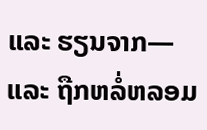ແລະ ຮຽນຈາກ— ແລະ ຖືກຫລໍ່ຫລອມ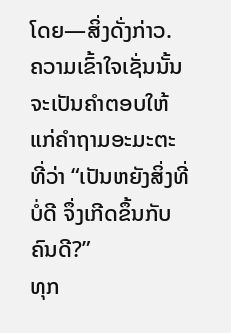ໂດຍ—ສິ່ງດັ່ງກ່າວ. ຄວາມເຂົ້າໃຈເຊັ່ນນັ້ນ ຈະເປັນຄຳຕອບໃຫ້ແກ່ຄຳຖາມອະມະຕະ ທີ່ວ່າ “ເປັນຫຍັງສິ່ງທີ່ບໍ່ດີ ຈຶ່ງເກີດຂຶ້ນກັບຄົນດີ?”
ທຸກ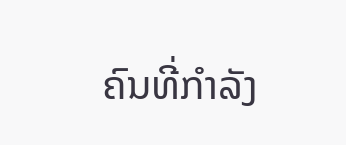ຄົນທີ່ກຳລັງ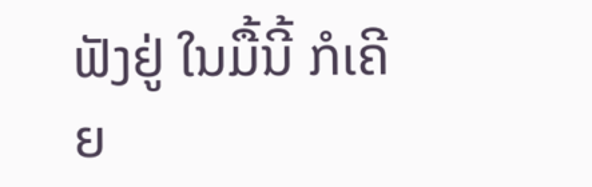ຟັງຢູ່ ໃນມື້ນີ້ ກໍເຄີຍ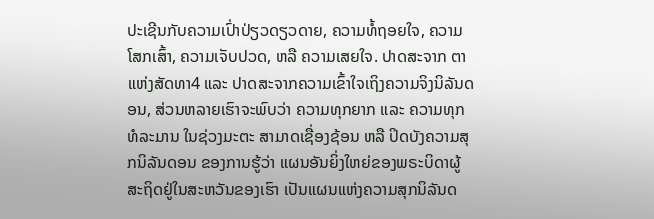ປະເຊີນກັບຄວາມເປົ່າປ່ຽວດຽວດາຍ, ຄວາມທໍ້ຖອຍໃຈ, ຄວາມໂສກເສົ້າ, ຄວາມເຈັບປວດ, ຫລື ຄວາມເສຍໃຈ. ປາດສະຈາກ ຕາແຫ່ງສັດທາ4 ແລະ ປາດສະຈາກຄວາມເຂົ້າໃຈເຖິງຄວາມຈິງນິລັນດອນ, ສ່ວນຫລາຍເຮົາຈະພົບວ່າ ຄວາມທຸກຍາກ ແລະ ຄວາມທຸກທໍລະມານ ໃນຊ່ວງມະຕະ ສາມາດເຊື່ອງຊ້ອນ ຫລື ປິດບັງຄວາມສຸກນິລັນດອນ ຂອງການຮູ້ວ່າ ແຜນອັນຍິ່ງໃຫຍ່ຂອງພຣະບິດາຜູ້ສະຖິດຢູ່ໃນສະຫວັນຂອງເຮົາ ເປັນແຜນແຫ່ງຄວາມສຸກນິລັນດ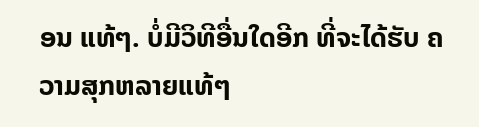ອນ ແທ້ໆ. ບໍ່ມີວິທີອື່ນໃດອີກ ທີ່ຈະໄດ້ຮັບ ຄວາມສຸກຫລາຍແທ້ໆ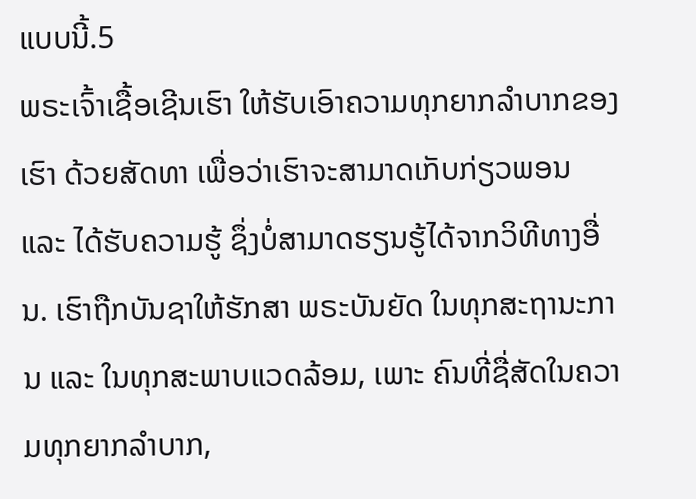ແບບນີ້.5
ພຣະເຈົ້າເຊື້ອເຊີນເຮົາ ໃຫ້ຮັບເອົາຄວາມທຸກຍາກລຳບາກຂອງເຮົາ ດ້ວຍສັດທາ ເພື່ອວ່າເຮົາຈະສາມາດເກັບກ່ຽວພອນ ແລະ ໄດ້ຮັບຄວາມຮູ້ ຊຶ່ງບໍ່ສາມາດຮຽນຮູ້ໄດ້ຈາກວິທີທາງອື່ນ. ເຮົາຖືກບັນຊາໃຫ້ຮັກສາ ພຣະບັນຍັດ ໃນທຸກສະຖານະການ ແລະ ໃນທຸກສະພາບແວດລ້ອມ, ເພາະ ຄົນທີ່ຊື່ສັດໃນຄວາມທຸກຍາກລຳບາກ,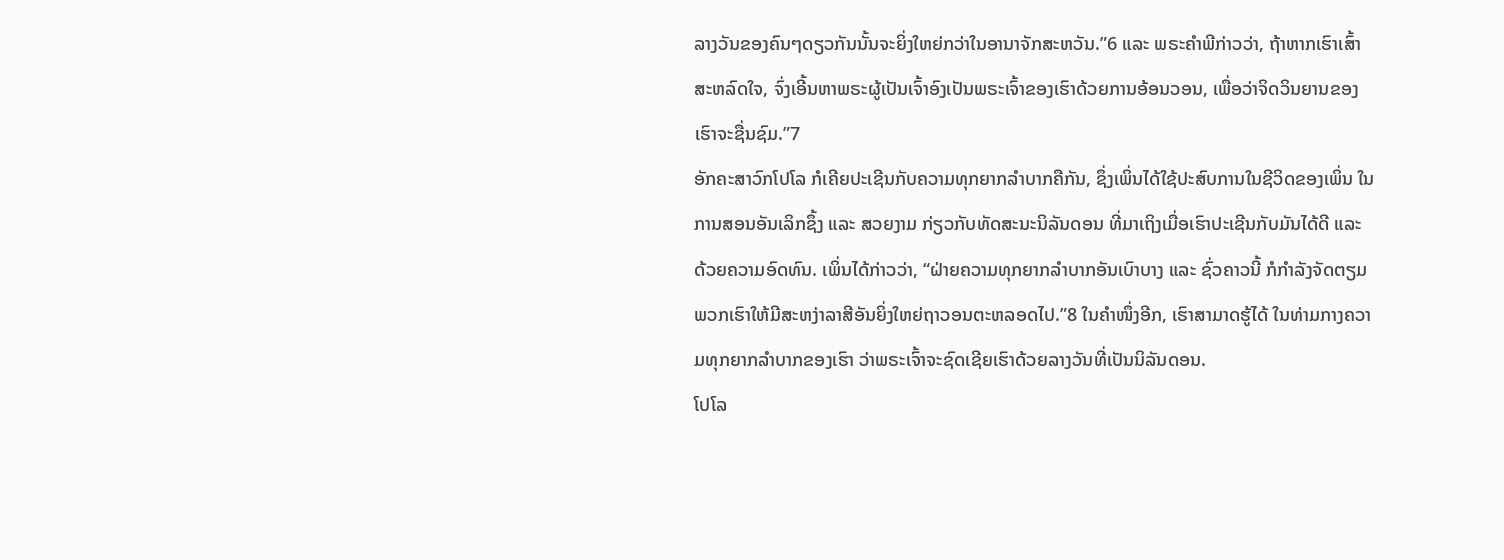ລາງວັນຂອງຄົນໆດຽວກັນນັ້ນຈະຍິ່ງໃຫຍ່ກວ່າໃນອານາຈັກສະຫວັນ.”6 ແລະ ພຣະຄຳພີກ່າວວ່າ, ຖ້າຫາກເຮົາເສົ້າສະຫລົດໃຈ, ຈົ່ງເອີ້ນຫາພຣະຜູ້ເປັນເຈົ້າອົງເປັນພຣະເຈົ້າຂອງເຮົາດ້ວຍການອ້ອນວອນ, ເພື່ອວ່າຈິດວິນຍານຂອງເຮົາຈະຊື່ນຊົມ.”7
ອັກຄະສາວົກໂປໂລ ກໍເຄີຍປະເຊີນກັບຄວາມທຸກຍາກລຳບາກຄືກັນ, ຊຶ່ງເພິ່ນໄດ້ໃຊ້ປະສົບການໃນຊີວິດຂອງເພິ່ນ ໃນການສອນອັນເລິກຊຶ້ງ ແລະ ສວຍງາມ ກ່ຽວກັບທັດສະນະນິລັນດອນ ທີ່ມາເຖິງເມື່ອເຮົາປະເຊີນກັບມັນໄດ້ດີ ແລະ ດ້ວຍຄວາມອົດທົນ. ເພິ່ນໄດ້ກ່າວວ່າ, “ຝ່າຍຄວາມທຸກຍາກລຳບາກອັນເບົາບາງ ແລະ ຊົ່ວຄາວນີ້ ກໍກຳລັງຈັດຕຽມພວກເຮົາໃຫ້ມີສະຫງ່າລາສີອັນຍິ່ງໃຫຍ່ຖາວອນຕະຫລອດໄປ.”8 ໃນຄຳໜຶ່ງອີກ, ເຮົາສາມາດຮູ້ໄດ້ ໃນທ່າມກາງຄວາມທຸກຍາກລຳບາກຂອງເຮົາ ວ່າພຣະເຈົ້າຈະຊົດເຊີຍເຮົາດ້ວຍລາງວັນທີ່ເປັນນິລັນດອນ.
ໂປໂລ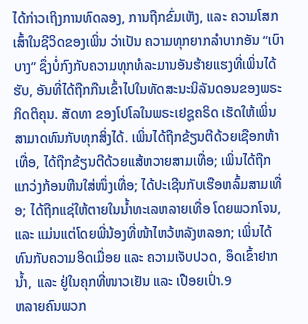ໄດ້ກ່າວເຖິງການທົດລອງ, ການຖືກຂົ່ມເຫັງ, ແລະ ຄວາມໂສກເສົ້າໃນຊີວິດຂອງເພິ່ນ ວ່າເປັນ ຄວາມທຸກຍາກລຳບາກອັນ “ເບົາບາງ” ຊຶ່ງບໍ່ກົງກັບຄວາມທຸກທໍລະມານອັນຮ້າຍແຮງທີ່ເພິ່ນໄດ້ຮັບ, ອັນທີ່ໄດ້ຖືກກືນເຂົ້າໄປໃນທັດສະນະນິລັນດອນຂອງພຣະກິດຕິຄຸນ. ສັດທາ ຂອງໂປໂລໃນພຣະເຢຊູຄຣິດ ເຮັດໃຫ້ເພິ່ນສາມາດທົນກັບທຸກສິ່ງໄດ້. ເພິ່ນໄດ້ຖືກຂ້ຽນຕີດ້ວຍເຊືອກຫ້າເທື່ອ, ໄດ້ຖືກຂ້ຽນຕີດ້ວຍແສ້ຫວາຍສາມເທື່ອ; ເພິ່ນໄດ້ຖືກແກວ່ງກ້ອນຫີນໃສ່ໜຶ່ງເທື່ອ; ໄດ້ປະເຊີນກັບເຮືອຫລົ້ມສາມເທື່ອ; ໄດ້ຖືກແຊ່ໃຫ້ຕາຍໃນນ້ຳທະເລຫລາຍເທື່ອ ໂດຍພວກໂຈນ, ແລະ ແມ່ນແຕ່ໂດຍພີ່ນ້ອງທີ່ໜ້າໄຫວ້ຫລັງຫລອກ; ເພິ່ນໄດ້ທົນກັບຄວາມອິດເມື່ອຍ ແລະ ຄວາມເຈັບປວດ, ອຶດເຂົ້າຢາກນ້ຳ, ແລະ ຢູ່ໃນຄຸກທີ່ໜາວເຢັນ ແລະ ເປືອຍເປົ່າ.9
ຫລາຍຄົນພວກ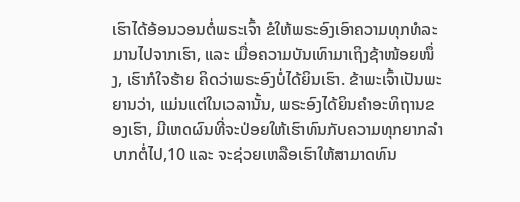ເຮົາໄດ້ອ້ອນວອນຕໍ່ພຣະເຈົ້າ ຂໍໃຫ້ພຣະອົງເອົາຄວາມທຸກທໍລະມານໄປຈາກເຮົາ, ແລະ ເມື່ອຄວາມບັນເທົາມາເຖິງຊ້າໜ້ອຍໜຶ່ງ, ເຮົາກໍໃຈຮ້າຍ ຄິດວ່າພຣະອົງບໍ່ໄດ້ຍິນເຮົາ. ຂ້າພະເຈົ້າເປັນພະຍານວ່າ, ແມ່ນແຕ່ໃນເວລານັ້ນ, ພຣະອົງໄດ້ຍິນຄຳອະທິຖານຂອງເຮົາ, ມີເຫດຜົນທີ່ຈະປ່ອຍໃຫ້ເຮົາທົນກັບຄວາມທຸກຍາກລຳບາກຕໍ່ໄປ,10 ແລະ ຈະຊ່ວຍເຫລືອເຮົາໃຫ້ສາມາດທົນ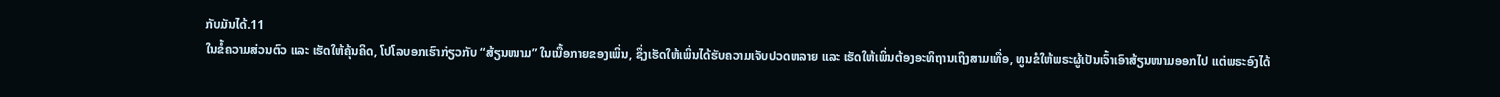ກັບມັນໄດ້.11
ໃນຂໍ້ຄວາມສ່ວນຕົວ ແລະ ເຮັດໃຫ້ຄຸ້ນຄິດ, ໂປໂລບອກເຮົາກ່ຽວກັບ “ສ້ຽນໜາມ” ໃນເນື້ອກາຍຂອງເພິ່ນ, ຊຶ່ງເຮັດໃຫ້ເພິ່ນໄດ້ຮັບຄວາມເຈັບປວດຫລາຍ ແລະ ເຮັດໃຫ້ເພິ່ນຕ້ອງອະທິຖານເຖິງສາມເທື່ອ, ທູນຂໍໃຫ້ພຣະຜູ້ເປັນເຈົ້າເອົາສ້ຽນໜາມອອກໄປ ແຕ່ພຣະອົງໄດ້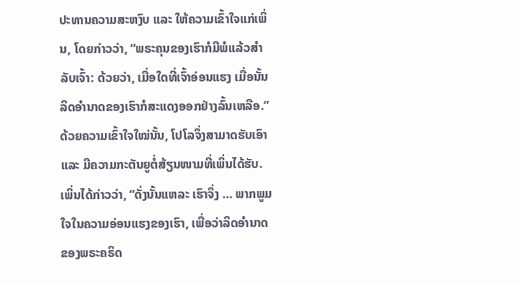ປະທານຄວາມສະຫງົບ ແລະ ໃຫ້ຄວາມເຂົ້າໃຈແກ່ເພິ່ນ, ໂດຍກ່າວວ່າ, “ພຣະຄຸນຂອງເຮົາກໍມີພໍແລ້ວສຳລັບເຈົ້າ: ດ້ວຍວ່າ, ເມື່ອໃດທີ່ເຈົ້າອ່ອນແຮງ ເມື່ອນັ້ນລິດອຳນາດຂອງເຮົາກໍສະແດງອອກຢ່າງລົ້ນເຫລືອ.” ດ້ວຍຄວາມເຂົ້າໃຈໃໝ່ນັ້ນ, ໂປໂລຈຶ່ງສາມາດຮັບເອົາ ແລະ ມີຄວາມກະຕັນຍູຕໍ່ສ້ຽນໜາມທີ່ເພິ່ນໄດ້ຮັບ. ເພິ່ນໄດ້ກ່າວວ່າ, “ດັ່ງນັ້ນແຫລະ ເຮົາຈຶ່ງ … ພາກພູມໃຈໃນຄວາມອ່ອນແຮງຂອງເຮົາ, ເພື່ອວ່າລິດອຳນາດຂອງພຣະຄຣິດ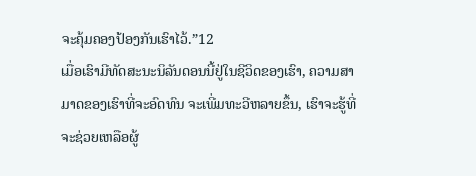ຈະຄຸ້ມຄອງປ້ອງກັນເຮົາໄວ້.”12
ເມື່ອເຮົາມີທັດສະນະນິລັນດອນນີ້ຢູ່ໃນຊີວິດຂອງເຮົາ, ຄວາມສາມາດຂອງເຮົາທີ່ຈະອົດທົນ ຈະເພີ່ມທະວີຫລາຍຂຶ້ນ, ເຮົາຈະຮູ້ທີ່ຈະຊ່ວຍເຫລືອຜູ້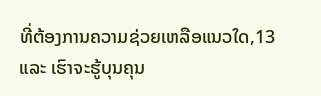ທີ່ຕ້ອງການຄວາມຊ່ວຍເຫລືອແນວໃດ,13 ແລະ ເຮົາຈະຮູ້ບຸນຄຸນ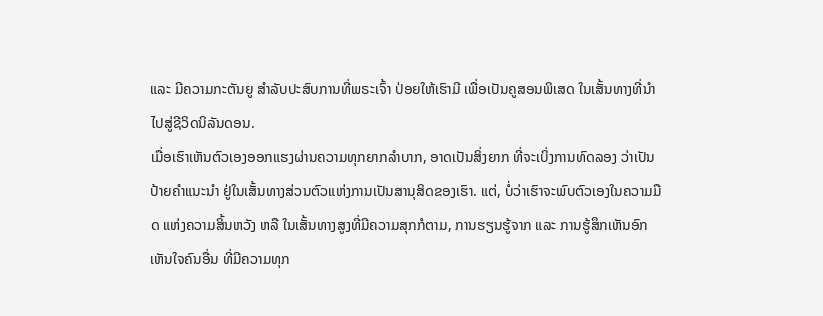ແລະ ມີຄວາມກະຕັນຍູ ສຳລັບປະສົບການທີ່ພຣະເຈົ້າ ປ່ອຍໃຫ້ເຮົາມີ ເພື່ອເປັນຄູສອນພິເສດ ໃນເສັ້ນທາງທີ່ນຳໄປສູ່ຊີວິດນິລັນດອນ.
ເມື່ອເຮົາເຫັນຕົວເອງອອກແຮງຜ່ານຄວາມທຸກຍາກລຳບາກ, ອາດເປັນສິ່ງຍາກ ທີ່ຈະເບິ່ງການທົດລອງ ວ່າເປັນປ້າຍຄຳແນະນຳ ຢູ່ໃນເສັ້ນທາງສ່ວນຕົວແຫ່ງການເປັນສານຸສິດຂອງເຮົາ. ແຕ່, ບໍ່ວ່າເຮົາຈະພົບຕົວເອງໃນຄວາມມືດ ແຫ່ງຄວາມສິ້ນຫວັງ ຫລື ໃນເສັ້ນທາງສູງທີ່ມີຄວາມສຸກກໍຕາມ, ການຮຽນຮູ້ຈາກ ແລະ ການຮູ້ສຶກເຫັນອົກເຫັນໃຈຄົນອື່ນ ທີ່ມີຄວາມທຸກ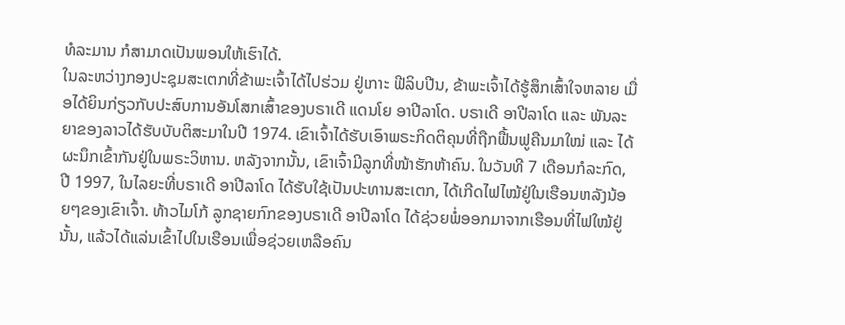ທໍລະມານ ກໍສາມາດເປັນພອນໃຫ້ເຮົາໄດ້.
ໃນລະຫວ່າງກອງປະຊຸມສະເຕກທີ່ຂ້າພະເຈົ້າໄດ້ໄປຮ່ວມ ຢູ່ເກາະ ຟີລິບປີນ, ຂ້າພະເຈົ້າໄດ້ຮູ້ສຶກເສົ້າໃຈຫລາຍ ເມື່ອໄດ້ຍິນກ່ຽວກັບປະສົບການອັນໂສກເສົ້າຂອງບຣາເດີ ແດນໂຍ ອາປີລາໂດ. ບຣາເດີ ອາປີລາໂດ ແລະ ພັນລະຍາຂອງລາວໄດ້ຮັບບັບຕິສະມາໃນປີ 1974. ເຂົາເຈົ້າໄດ້ຮັບເອົາພຣະກິດຕິຄຸນທີ່ຖືກຟື້ນຟູຄືນມາໃໝ່ ແລະ ໄດ້ຜະນຶກເຂົ້າກັນຢູ່ໃນພຣະວິຫານ. ຫລັງຈາກນັ້ນ, ເຂົາເຈົ້າມີລູກທີ່ໜ້າຮັກຫ້າຄົນ. ໃນວັນທີ 7 ເດືອນກໍລະກົດ, ປີ 1997, ໃນໄລຍະທີ່ບຣາເດີ ອາປີລາໂດ ໄດ້ຮັບໃຊ້ເປັນປະທານສະເຕກ, ໄດ້ເກີດໄຟໄໝ້ຢູ່ໃນເຮືອນຫລັງນ້ອຍໆຂອງເຂົາເຈົ້າ. ທ້າວໄມໂກ້ ລູກຊາຍກົກຂອງບຣາເດີ ອາປີລາໂດ ໄດ້ຊ່ວຍພໍ່ອອກມາຈາກເຮືອນທີ່ໄຟໃໝ້ຢູ່ນັ້ນ, ແລ້ວໄດ້ແລ່ນເຂົ້າໄປໃນເຮືອນເພື່ອຊ່ວຍເຫລືອຄົນ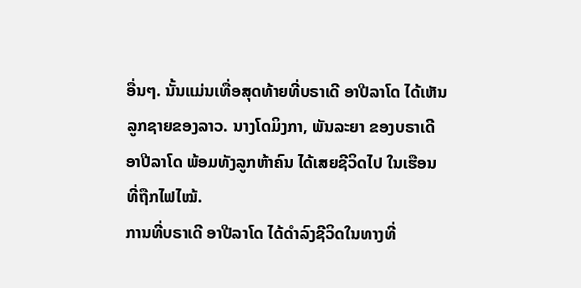ອື່ນໆ. ນັ້ນແມ່ນເທື່ອສຸດທ້າຍທີ່ບຣາເດີ ອາປີລາໂດ ໄດ້ເຫັນລູກຊາຍຂອງລາວ. ນາງໂດມິງກາ, ພັນລະຍາ ຂອງບຣາເດີ ອາປີລາໂດ ພ້ອມທັງລູກຫ້າຄົນ ໄດ້ເສຍຊີວິດໄປ ໃນເຮືອນທີ່ຖືກໄຟໄໝ້.
ການທີ່ບຣາເດີ ອາປີລາໂດ ໄດ້ດຳລົງຊີວິດໃນທາງທີ່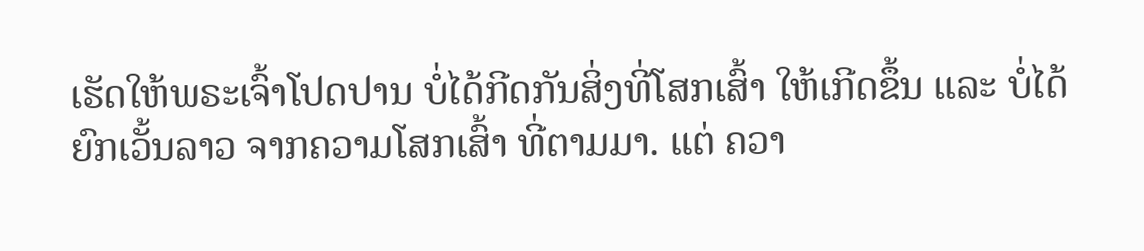ເຮັດໃຫ້ພຣະເຈົ້າໂປດປານ ບໍ່ໄດ້ກີດກັນສິ່ງທີ່ໂສກເສົ້າ ໃຫ້ເກີດຂຶ້ນ ແລະ ບໍ່ໄດ້ຍົກເວັ້ນລາວ ຈາກຄວາມໂສກເສົ້າ ທີ່ຕາມມາ. ແຕ່ ຄວາ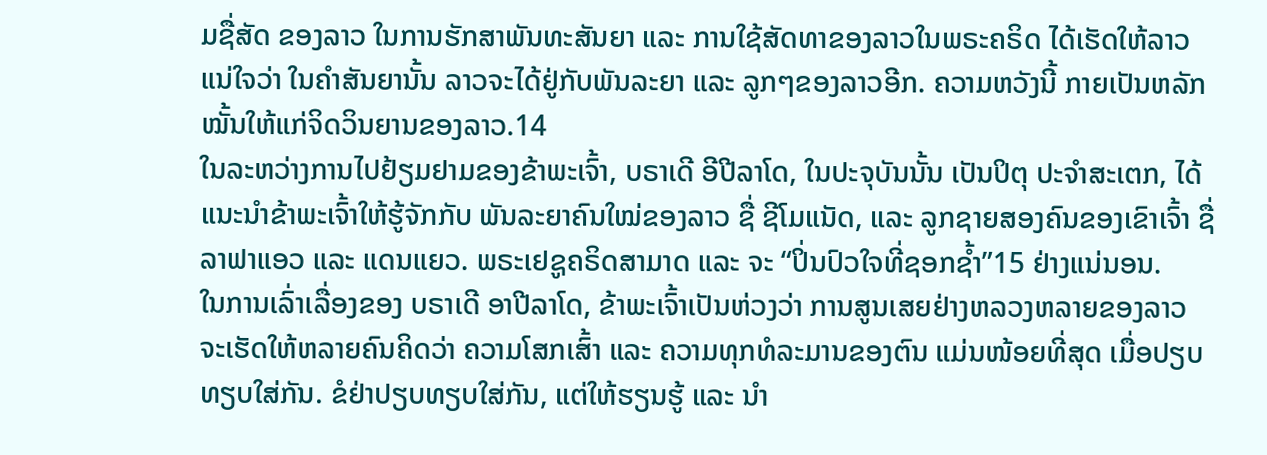ມຊື່ສັດ ຂອງລາວ ໃນການຮັກສາພັນທະສັນຍາ ແລະ ການໃຊ້ສັດທາຂອງລາວໃນພຣະຄຣິດ ໄດ້ເຮັດໃຫ້ລາວແນ່ໃຈວ່າ ໃນຄຳສັນຍານັ້ນ ລາວຈະໄດ້ຢູ່ກັບພັນລະຍາ ແລະ ລູກໆຂອງລາວອີກ. ຄວາມຫວັງນີ້ ກາຍເປັນຫລັກໝັ້ນໃຫ້ແກ່ຈິດວິນຍານຂອງລາວ.14
ໃນລະຫວ່າງການໄປຢ້ຽມຢາມຂອງຂ້າພະເຈົ້າ, ບຣາເດີ ອີປີລາໂດ, ໃນປະຈຸບັນນັ້ນ ເປັນປິຕຸ ປະຈຳສະເຕກ, ໄດ້ແນະນຳຂ້າພະເຈົ້າໃຫ້ຮູ້ຈັກກັບ ພັນລະຍາຄົນໃໝ່ຂອງລາວ ຊື່ ຊີໂມແນັດ, ແລະ ລູກຊາຍສອງຄົນຂອງເຂົາເຈົ້າ ຊື່ ລາຟາແອວ ແລະ ແດນແຍວ. ພຣະເຢຊູຄຣິດສາມາດ ແລະ ຈະ “ປິ່ນປົວໃຈທີ່ຊອກຊ້ຳ”15 ຢ່າງແນ່ນອນ.
ໃນການເລົ່າເລື່ອງຂອງ ບຣາເດີ ອາປີລາໂດ, ຂ້າພະເຈົ້າເປັນຫ່ວງວ່າ ການສູນເສຍຢ່າງຫລວງຫລາຍຂອງລາວ ຈະເຮັດໃຫ້ຫລາຍຄົນຄິດວ່າ ຄວາມໂສກເສົ້າ ແລະ ຄວາມທຸກທໍລະມານຂອງຕົນ ແມ່ນໜ້ອຍທີ່ສຸດ ເມື່ອປຽບທຽບໃສ່ກັນ. ຂໍຢ່າປຽບທຽບໃສ່ກັນ, ແຕ່ໃຫ້ຮຽນຮູ້ ແລະ ນຳ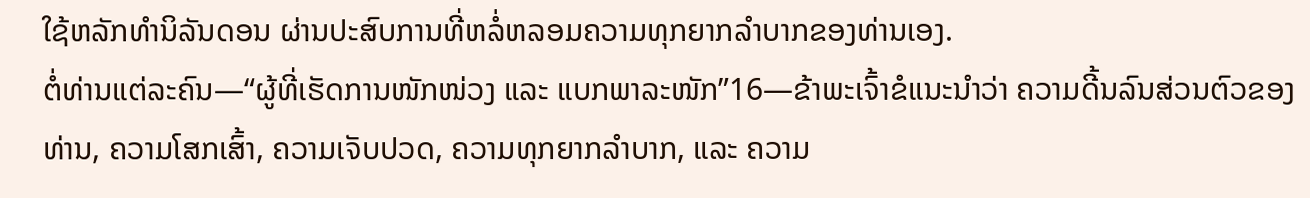ໃຊ້ຫລັກທຳນິລັນດອນ ຜ່ານປະສົບການທີ່ຫລໍ່ຫລອມຄວາມທຸກຍາກລຳບາກຂອງທ່ານເອງ.
ຕໍ່ທ່ານແຕ່ລະຄົນ—“ຜູ້ທີ່ເຮັດການໜັກໜ່ວງ ແລະ ແບກພາລະໜັກ”16—ຂ້າພະເຈົ້າຂໍແນະນຳວ່າ ຄວາມດີ້ນລົນສ່ວນຕົວຂອງທ່ານ, ຄວາມໂສກເສົ້າ, ຄວາມເຈັບປວດ, ຄວາມທຸກຍາກລຳບາກ, ແລະ ຄວາມ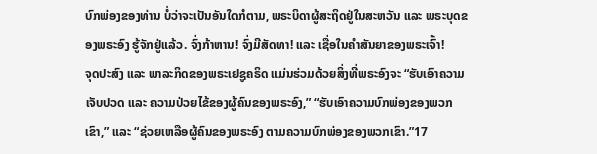ບົກພ່ອງຂອງທ່ານ ບໍ່ວ່າຈະເປັນອັນໃດກໍຕາມ, ພຣະບິດາຜູ້ສະຖິດຢູ່ໃນສະຫວັນ ແລະ ພຣະບຸດຂອງພຣະອົງ ຮູ້ຈັກຢູ່ແລ້ວ. ຈົ່ງກ້າຫານ! ຈົ່ງມີສັດທາ! ແລະ ເຊື່ອໃນຄຳສັນຍາຂອງພຣະເຈົ້າ!
ຈຸດປະສົງ ແລະ ພາລະກິດຂອງພຣະເຢຊູຄຣິດ ແມ່ນຮ່ວມດ້ວຍສິ່ງທີ່ພຣະອົງຈະ “ຮັບເອົາຄວາມເຈັບປວດ ແລະ ຄວາມປ່ວຍໄຂ້ຂອງຜູ້ຄົນຂອງພຣະອົງ,” “ຮັບເອົາຄວາມບົກພ່ອງຂອງພວກເຂົາ,” ແລະ “ຊ່ວຍເຫລືອຜູ້ຄົນຂອງພຣະອົງ ຕາມຄວາມບົກພ່ອງຂອງພວກເຂົາ.”17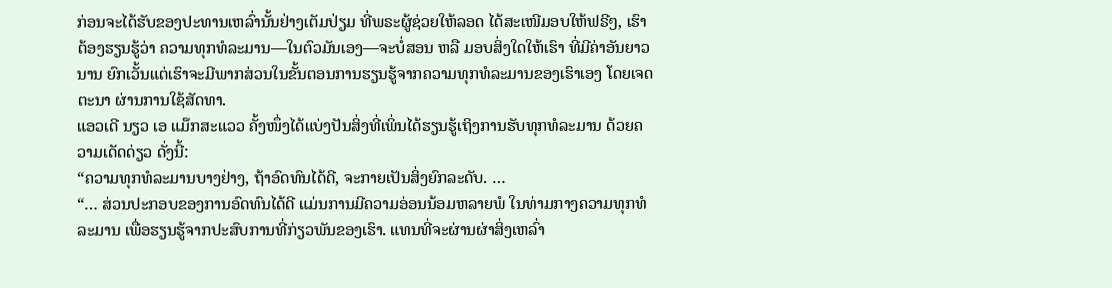ກ່ອນຈະໄດ້ຮັບຂອງປະທານເຫລົ່ານັ້ນຢ່າງເຕັມປ່ຽມ ທີ່ພຣະຜູ້ຊ່ວຍໃຫ້ລອດ ໄດ້ສະເໜີມອບໃຫ້ຟຣີໆ, ເຮົາຕ້ອງຮຽນຮູ້ວ່າ ຄວາມທຸກທໍລະມານ—ໃນຕົວມັນເອງ—ຈະບໍ່ສອນ ຫລື ມອບສິ່ງໃດໃຫ້ເຮົາ ທີ່ມີຄ່າອັນຍາວນານ ຍົກເວັ້ນແຕ່ເຮົາຈະມີພາກສ່ວນໃນຂັ້ນຕອນການຮຽນຮູ້ຈາກຄວາມທຸກທໍລະມານຂອງເຮົາເອງ ໂດຍເຈດຕະນາ ຜ່ານການໃຊ້ສັດທາ.
ແອວເດີ ນຽວ ເອ ແມ໊ກສະແວວ ຄັ້ງໜຶ່ງໄດ້ແບ່ງປັນສິ່ງທີ່ເພິ່ນໄດ້ຮຽນຮູ້ເຖິງການຮັບທຸກທໍລະມານ ດ້ວຍຄວາມເດັດດ່ຽວ ດັ່ງນີ້:
“ຄວາມທຸກທໍລະມານບາງຢ່າງ, ຖ້າອົດທົນໄດ້ດີ, ຈະກາຍເປັນສິ່ງຍົກລະດັບ. …
“… ສ່ວນປະກອບຂອງການອົດທົນໄດ້ດີ ແມ່ນການມີຄວາມອ່ອນນ້ອມຫລາຍພໍ ໃນທ່າມກາງຄວາມທຸກທໍລະມານ ເພື່ອຮຽນຮູ້ຈາກປະສົບການທີ່ກ່ຽວພັນຂອງເຮົາ. ແທນທີ່ຈະຜ່ານຜ່າສິ່ງເຫລົ່າ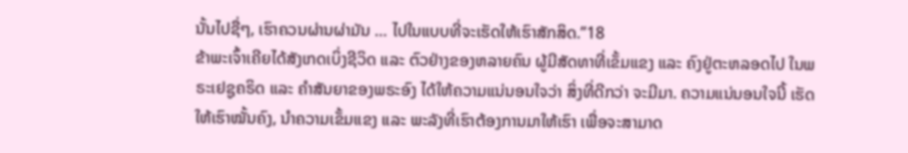ນັ້ນໄປຊື່ໆ, ເຮົາຄວນຜ່ານຜ່າມັນ … ໄປໃນແບບທີ່ຈະເຮັດໃຫ້ເຮົາສັກສິດ.”18
ຂ້າພະເຈົ້າເຄີຍໄດ້ສັງເກດເບິ່ງຊີວິດ ແລະ ຕົວຢ່າງຂອງຫລາຍຄົນ ຜູ້ມີສັດທາທີ່ເຂັ້ມແຂງ ແລະ ຄົງຢູ່ຕະຫລອດໄປ ໃນພຣະເຢຊູຄຣິດ ແລະ ຄຳສັນຍາຂອງພຣະອົງ ໄດ້ໃຫ້ຄວາມແນ່ນອນໃຈວ່າ ສິ່ງທີ່ດີກວ່າ ຈະມີມາ. ຄວາມແນ່ນອນໃຈນີ້ ເຮັດໃຫ້ເຮົາໝັ້ນຄົງ, ນຳຄວາມເຂັ້ມແຂງ ແລະ ພະລັງທີ່ເຮົາຕ້ອງການມາໃຫ້ເຮົາ ເພື່ອຈະສາມາດ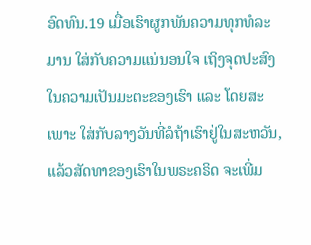ອົດທົນ.19 ເມື່ອເຮົາຜູກພັນຄວາມທຸກທໍລະມານ ໃສ່ກັບຄວາມແນ່ນອນໃຈ ເຖິງຈຸດປະສົງໃນຄວາມເປັນມະຕະຂອງເຮົາ ແລະ ໂດຍສະເພາະ ໃສ່ກັບລາງວັນທີ່ລໍຖ້າເຮົາຢູ່ໃນສະຫວັນ, ແລ້ວສັດທາຂອງເຮົາໃນພຣະຄຣິດ ຈະເພີ່ມ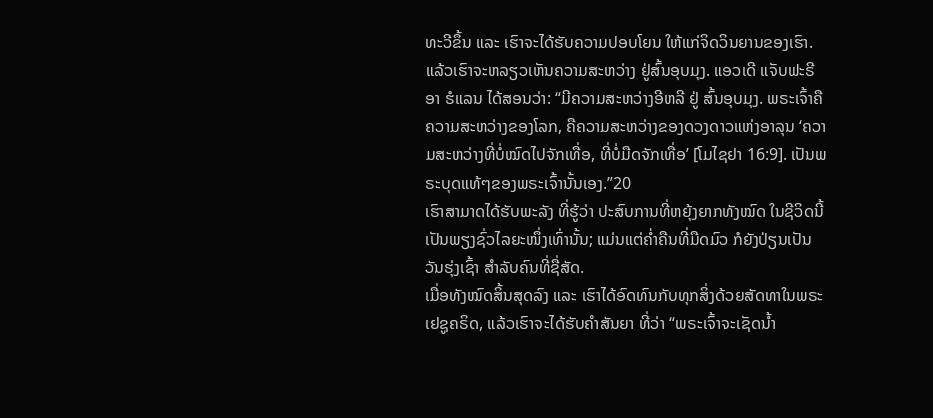ທະວີຂຶ້ນ ແລະ ເຮົາຈະໄດ້ຮັບຄວາມປອບໂຍນ ໃຫ້ແກ່ຈິດວິນຍານຂອງເຮົາ.
ແລ້ວເຮົາຈະຫລຽວເຫັນຄວາມສະຫວ່າງ ຢູ່ສົ້ນອຸບມຸງ. ແອວເດີ ແຈັບຟະຣີ ອາ ຮໍແລນ ໄດ້ສອນວ່າ: “ມີຄວາມສະຫວ່າງອີຫລີ ຢູ່ ສົ້ນອຸບມຸງ. ພຣະເຈົ້າຄືຄວາມສະຫວ່າງຂອງໂລກ, ຄືຄວາມສະຫວ່າງຂອງດວງດາວແຫ່ງອາລຸນ ‘ຄວາມສະຫວ່າງທີ່ບໍ່ໝົດໄປຈັກເທື່ອ, ທີ່ບໍ່ມືດຈັກເທື່ອ’ [ໂມໄຊຢາ 16:9]. ເປັນພຣະບຸດແທ້ໆຂອງພຣະເຈົ້ານັ້ນເອງ.”20
ເຮົາສາມາດໄດ້ຮັບພະລັງ ທີ່ຮູ້ວ່າ ປະສົບການທີ່ຫຍຸ້ງຍາກທັງໝົດ ໃນຊີວິດນີ້ ເປັນພຽງຊົ່ວໄລຍະໜຶ່ງເທົ່ານັ້ນ; ແມ່ນແຕ່ຄ່ຳຄືນທີ່ມືດມົວ ກໍຍັງປ່ຽນເປັນວັນຮຸ່ງເຊົ້າ ສຳລັບຄົນທີ່ຊື່ສັດ.
ເມື່ອທັງໝົດສິ້ນສຸດລົງ ແລະ ເຮົາໄດ້ອົດທົນກັບທຸກສິ່ງດ້ວຍສັດທາໃນພຣະເຢຊູຄຣິດ, ແລ້ວເຮົາຈະໄດ້ຮັບຄຳສັນຍາ ທີ່ວ່າ “ພຣະເຈົ້າຈະເຊັດນ້ຳ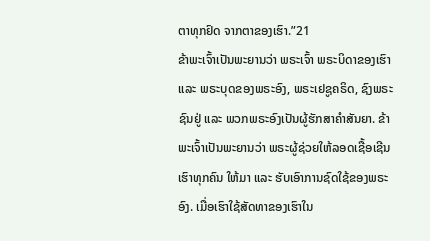ຕາທຸກຢົດ ຈາກຕາຂອງເຮົາ.”21
ຂ້າພະເຈົ້າເປັນພະຍານວ່າ ພຣະເຈົ້າ ພຣະບິດາຂອງເຮົາ ແລະ ພຣະບຸດຂອງພຣະອົງ, ພຣະເຢຊູຄຣິດ, ຊົງພຣະຊົນຢູ່ ແລະ ພວກພຣະອົງເປັນຜູ້ຮັກສາຄຳສັນຍາ. ຂ້າພະເຈົ້າເປັນພະຍານວ່າ ພຣະຜູ້ຊ່ວຍໃຫ້ລອດເຊື້ອເຊີນເຮົາທຸກຄົນ ໃຫ້ມາ ແລະ ຮັບເອົາການຊົດໃຊ້ຂອງພຣະອົງ. ເມື່ອເຮົາໃຊ້ສັດທາຂອງເຮົາໃນ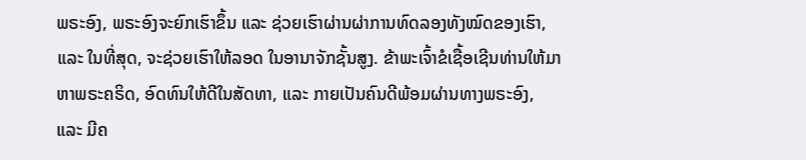ພຣະອົງ, ພຣະອົງຈະຍົກເຮົາຂຶ້ນ ແລະ ຊ່ວຍເຮົາຜ່ານຜ່າການທົດລອງທັງໝົດຂອງເຮົາ, ແລະ ໃນທີ່ສຸດ, ຈະຊ່ວຍເຮົາໃຫ້ລອດ ໃນອານາຈັກຊັ້ນສູງ. ຂ້າພະເຈົ້າຂໍເຊື້ອເຊີນທ່ານໃຫ້ມາຫາພຣະຄຣິດ, ອົດທົນໃຫ້ດີໃນສັດທາ, ແລະ ກາຍເປັນຄົນດີພ້ອມຜ່ານທາງພຣະອົງ, ແລະ ມີຄ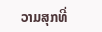ວາມສຸກທີ່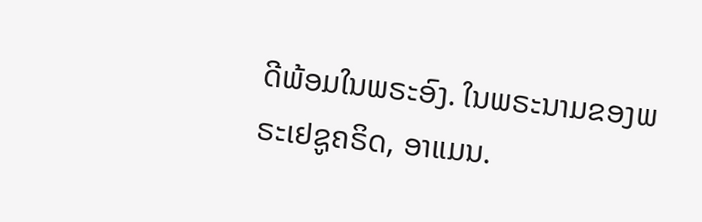ດີພ້ອມໃນພຣະອົງ. ໃນພຣະນາມຂອງພຣະເຢຊູຄຣິດ, ອາແມນ.